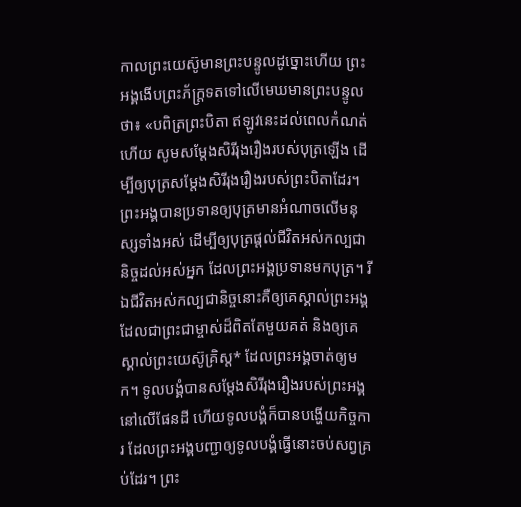កាលព្រះយេស៊ូមានព្រះបន្ទូលដូច្នោះហើយ ព្រះអង្គងើបព្រះភ័ក្ត្រទតទៅលើមេឃមានព្រះបន្ទូលថា៖ «បពិត្រព្រះបិតា ឥឡូវនេះដល់ពេលកំណត់ហើយ សូមសម្តែងសិរីរុងរឿងរបស់បុត្រឡើង ដើម្បីឲ្យបុត្រសម្តែងសិរីរុងរឿងរបស់ព្រះបិតាដែរ។ ព្រះអង្គបានប្រទានឲ្យបុត្រមានអំណាចលើមនុស្សទាំងអស់ ដើម្បីឲ្យបុត្រផ្ដល់ជីវិតអស់កល្បជានិច្ចដល់អស់អ្នក ដែលព្រះអង្គប្រទានមកបុត្រ។ រីឯជីវិតអស់កល្បជានិច្ចនោះគឺឲ្យគេស្គាល់ព្រះអង្គ ដែលជាព្រះជាម្ចាស់ដ៏ពិតតែមួយគត់ និងឲ្យគេស្គាល់ព្រះយេស៊ូគ្រិស្ត* ដែលព្រះអង្គចាត់ឲ្យមក។ ទូលបង្គំបានសម្តែងសិរីរុងរឿងរបស់ព្រះអង្គនៅលើផែនដី ហើយទូលបង្គំក៏បានបង្ហើយកិច្ចការ ដែលព្រះអង្គបញ្ជាឲ្យទូលបង្គំធ្វើនោះចប់សព្វគ្រប់ដែរ។ ព្រះ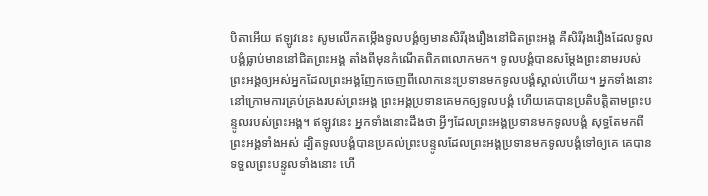បិតាអើយ ឥឡូវនេះ សូមលើកតម្កើងទូលបង្គំឲ្យមានសិរីរុងរឿងនៅជិតព្រះអង្គ គឺសិរីរុងរឿងដែលទូលបង្គំធ្លាប់មាននៅជិតព្រះអង្គ តាំងពីមុនកំណើតពិភពលោកមក។ ទូលបង្គំបានសម្តែងព្រះនាមរបស់ព្រះអង្គឲ្យអស់អ្នកដែលព្រះអង្គញែកចេញពីលោកនេះប្រទានមកទូលបង្គំស្គាល់ហើយ។ អ្នកទាំងនោះនៅក្រោមការគ្រប់គ្រងរបស់ព្រះអង្គ ព្រះអង្គប្រទានគេមកឲ្យទូលបង្គំ ហើយគេបានប្រតិបត្តិតាមព្រះបន្ទូលរបស់ព្រះអង្គ។ ឥឡូវនេះ អ្នកទាំងនោះដឹងថា អ្វីៗដែលព្រះអង្គប្រទានមកទូលបង្គំ សុទ្ធតែមកពីព្រះអង្គទាំងអស់ ដ្បិតទូលបង្គំបានប្រគល់ព្រះបន្ទូលដែលព្រះអង្គប្រទានមកទូលបង្គំទៅឲ្យគេ គេបានទទួលព្រះបន្ទូលទាំងនោះ ហើ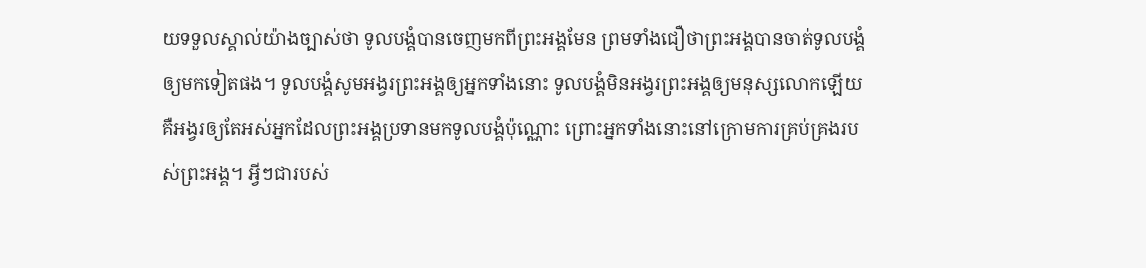យទទួលស្គាល់យ៉ាងច្បាស់ថា ទូលបង្គំបានចេញមកពីព្រះអង្គមែន ព្រមទាំងជឿថាព្រះអង្គបានចាត់ទូលបង្គំឲ្យមកទៀតផង។ ទូលបង្គំសូមអង្វរព្រះអង្គឲ្យអ្នកទាំងនោះ ទូលបង្គំមិនអង្វរព្រះអង្គឲ្យមនុស្សលោកឡើយ គឺអង្វរឲ្យតែអស់អ្នកដែលព្រះអង្គប្រទានមកទូលបង្គំប៉ុណ្ណោះ ព្រោះអ្នកទាំងនោះនៅក្រោមការគ្រប់គ្រងរបស់ព្រះអង្គ។ អ្វីៗជារបស់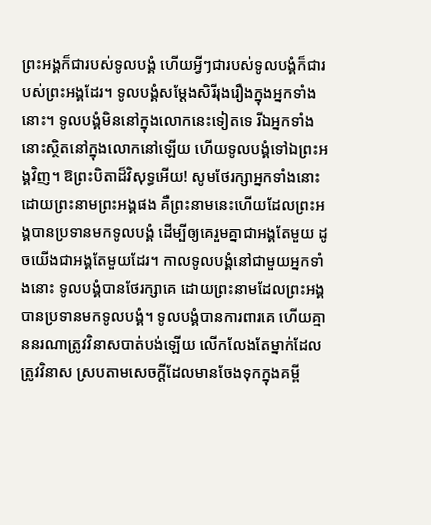ព្រះអង្គក៏ជារបស់ទូលបង្គំ ហើយអ្វីៗជារបស់ទូលបង្គំក៏ជារបស់ព្រះអង្គដែរ។ ទូលបង្គំសម្តែងសិរីរុងរឿងក្នុងអ្នកទាំងនោះ។ ទូលបង្គំមិននៅក្នុងលោកនេះទៀតទេ រីឯអ្នកទាំងនោះស្ថិតនៅក្នុងលោកនៅឡើយ ហើយទូលបង្គំទៅឯព្រះអង្គវិញ។ ឱព្រះបិតាដ៏វិសុទ្ធអើយ! សូមថែរក្សាអ្នកទាំងនោះដោយព្រះនាមព្រះអង្គផង គឺព្រះនាមនេះហើយដែលព្រះអង្គបានប្រទានមកទូលបង្គំ ដើម្បីឲ្យគេរួមគ្នាជាអង្គតែមួយ ដូចយើងជាអង្គតែមួយដែរ។ កាលទូលបង្គំនៅជាមួយអ្នកទាំងនោះ ទូលបង្គំបានថែរក្សាគេ ដោយព្រះនាមដែលព្រះអង្គបានប្រទានមកទូលបង្គំ។ ទូលបង្គំបានការពារគេ ហើយគ្មាននរណាត្រូវវិនាសបាត់បង់ឡើយ លើកលែងតែម្នាក់ដែលត្រូវវិនាស ស្របតាមសេចក្ដីដែលមានចែងទុកក្នុងគម្ពី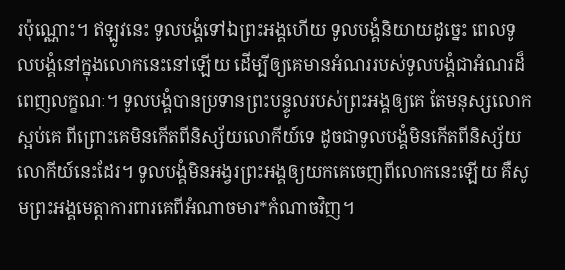រប៉ុណ្ណោះ។ ឥឡូវនេះ ទូលបង្គំទៅឯព្រះអង្គហើយ ទូលបង្គំនិយាយដូច្នេះ ពេលទូលបង្គំនៅក្នុងលោកនេះនៅឡើយ ដើម្បីឲ្យគេមានអំណររបស់ទូលបង្គំជាអំណរដ៏ពេញលក្ខណៈ។ ទូលបង្គំបានប្រទានព្រះបន្ទូលរបស់ព្រះអង្គឲ្យគេ តែមនុស្សលោកស្អប់គេ ពីព្រោះគេមិនកើតពីនិស្ស័យលោកីយ៍ទេ ដូចជាទូលបង្គំមិនកើតពីនិស្ស័យលោកីយ៍នេះដែរ។ ទូលបង្គំមិនអង្វរព្រះអង្គឲ្យយកគេចេញពីលោកនេះឡើយ គឺសូមព្រះអង្គមេត្តាការពារគេពីអំណាចមារ*កំណាចវិញ។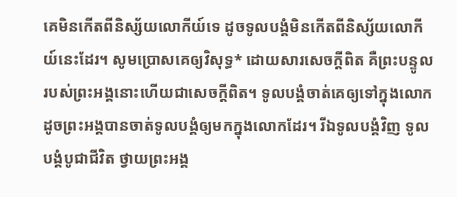គេមិនកើតពីនិស្ស័យលោកីយ៍ទេ ដូចទូលបង្គំមិនកើតពីនិស្ស័យលោកីយ៍នេះដែរ។ សូមប្រោសគេឲ្យវិសុទ្ធ* ដោយសារសេចក្ដីពិត គឺព្រះបន្ទូលរបស់ព្រះអង្គនោះហើយជាសេចក្ដីពិត។ ទូលបង្គំចាត់គេឲ្យទៅក្នុងលោក ដូចព្រះអង្គបានចាត់ទូលបង្គំឲ្យមកក្នុងលោកដែរ។ រីឯទូលបង្គំវិញ ទូលបង្គំបូជាជីវិត ថ្វាយព្រះអង្គ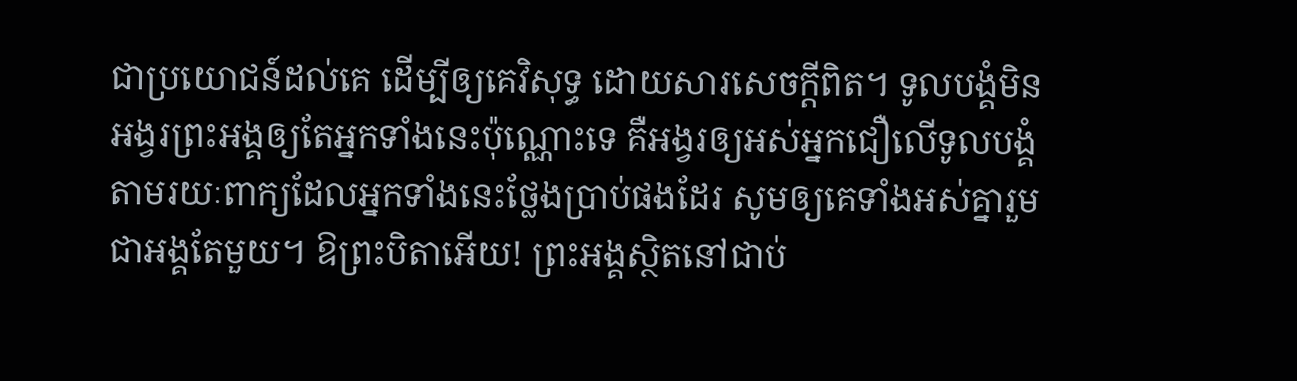ជាប្រយោជន៍ដល់គេ ដើម្បីឲ្យគេវិសុទ្ធ ដោយសារសេចក្ដីពិត។ ទូលបង្គំមិនអង្វរព្រះអង្គឲ្យតែអ្នកទាំងនេះប៉ុណ្ណោះទេ គឺអង្វរឲ្យអស់អ្នកជឿលើទូលបង្គំ តាមរយៈពាក្យដែលអ្នកទាំងនេះថ្លែងប្រាប់ផងដែរ សូមឲ្យគេទាំងអស់គ្នារួមជាអង្គតែមួយ។ ឱព្រះបិតាអើយ! ព្រះអង្គស្ថិតនៅជាប់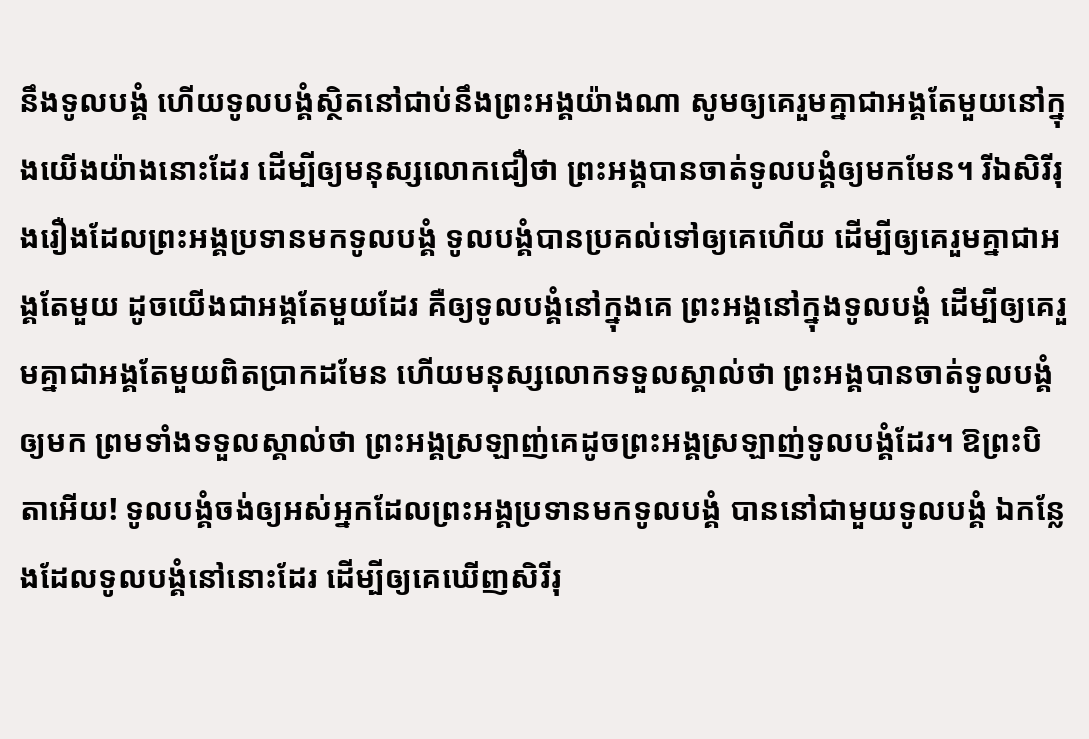នឹងទូលបង្គំ ហើយទូលបង្គំស្ថិតនៅជាប់នឹងព្រះអង្គយ៉ាងណា សូមឲ្យគេរួមគ្នាជាអង្គតែមួយនៅក្នុងយើងយ៉ាងនោះដែរ ដើម្បីឲ្យមនុស្សលោកជឿថា ព្រះអង្គបានចាត់ទូលបង្គំឲ្យមកមែន។ រីឯសិរីរុងរឿងដែលព្រះអង្គប្រទានមកទូលបង្គំ ទូលបង្គំបានប្រគល់ទៅឲ្យគេហើយ ដើម្បីឲ្យគេរួមគ្នាជាអង្គតែមួយ ដូចយើងជាអង្គតែមួយដែរ គឺឲ្យទូលបង្គំនៅក្នុងគេ ព្រះអង្គនៅក្នុងទូលបង្គំ ដើម្បីឲ្យគេរួមគ្នាជាអង្គតែមួយពិតប្រាកដមែន ហើយមនុស្សលោកទទួលស្គាល់ថា ព្រះអង្គបានចាត់ទូលបង្គំឲ្យមក ព្រមទាំងទទួលស្គាល់ថា ព្រះអង្គស្រឡាញ់គេដូចព្រះអង្គស្រឡាញ់ទូលបង្គំដែរ។ ឱព្រះបិតាអើយ! ទូលបង្គំចង់ឲ្យអស់អ្នកដែលព្រះអង្គប្រទានមកទូលបង្គំ បាននៅជាមួយទូលបង្គំ ឯកន្លែងដែលទូលបង្គំនៅនោះដែរ ដើម្បីឲ្យគេឃើញសិរីរុ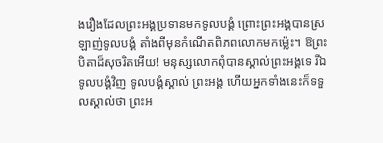ងរឿងដែលព្រះអង្គប្រទានមកទូលបង្គំ ព្រោះព្រះអង្គបានស្រឡាញ់ទូលបង្គំ តាំងពីមុនកំណើតពិភពលោកមកម៉្លេះ។ ឱព្រះបិតាដ៏សុចរិតអើយ! មនុស្សលោកពុំបានស្គាល់ព្រះអង្គទេ រីឯទូលបង្គំវិញ ទូលបង្គំស្គាល់ ព្រះអង្គ ហើយអ្នកទាំងនេះក៏ទទួលស្គាល់ថា ព្រះអ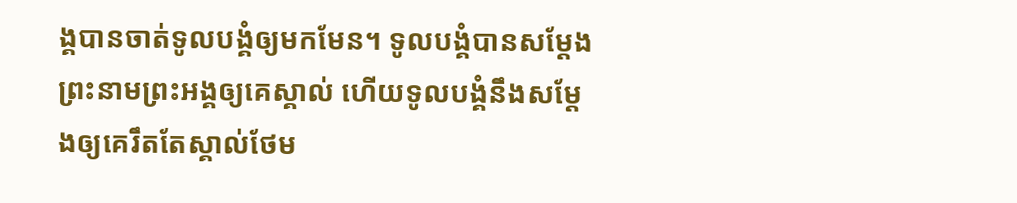ង្គបានចាត់ទូលបង្គំឲ្យមកមែន។ ទូលបង្គំបានសម្តែងព្រះនាមព្រះអង្គឲ្យគេស្គាល់ ហើយទូលបង្គំនឹងសម្តែងឲ្យគេរឹតតែស្គាល់ថែម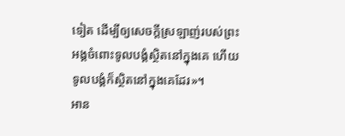ទៀត ដើម្បីឲ្យសេចក្ដីស្រឡាញ់របស់ព្រះអង្គចំពោះទូលបង្គំស្ថិតនៅក្នុងគេ ហើយទូលបង្គំក៏ស្ថិតនៅក្នុងគេដែរ»។
អាន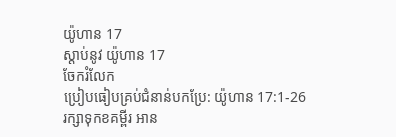យ៉ូហាន 17
ស្ដាប់នូវ យ៉ូហាន 17
ចែករំលែក
ប្រៀបធៀបគ្រប់ជំនាន់បកប្រែ: យ៉ូហាន 17:1-26
រក្សាទុកខគម្ពីរ អាន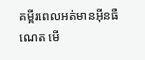គម្ពីរពេលអត់មានអ៊ីនធឺណេត មើ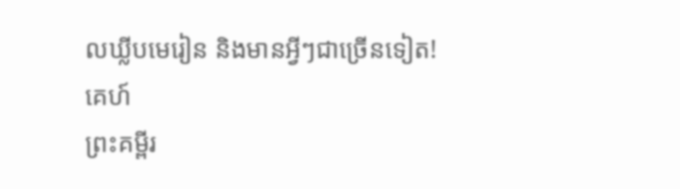លឃ្លីបមេរៀន និងមានអ្វីៗជាច្រើនទៀត!
គេហ៍
ព្រះគម្ពីរ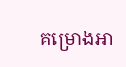គម្រោងអា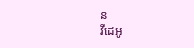ន
វីដេអូ